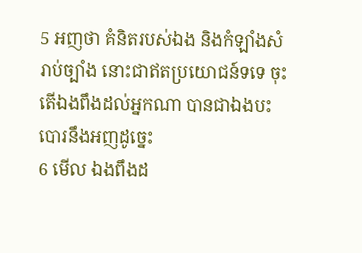5 អញថា គំនិតរបស់ឯង និងកំឡាំងសំរាប់ច្បាំង នោះជាឥតប្រយោជន៍ទទេ ចុះតើឯងពឹងដល់អ្នកណា បានជាឯងបះបោរនឹងអញដូច្នេះ
6 មើល ឯងពឹងដ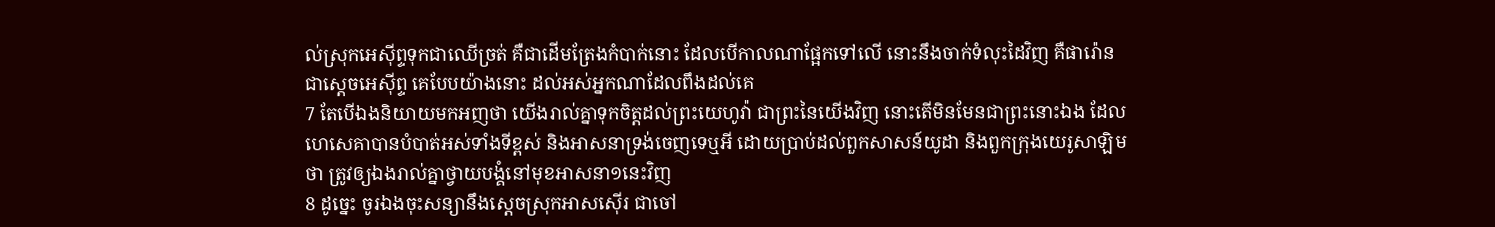ល់ស្រុកអេស៊ីព្ទទុកជាឈើច្រត់ គឺជាដើមត្រែងកំបាក់នោះ ដែលបើកាលណាផ្អែកទៅលើ នោះនឹងចាក់ទំលុះដៃវិញ គឺផារ៉ោន ជាស្តេចអេស៊ីព្ទ គេបែបយ៉ាងនោះ ដល់អស់អ្នកណាដែលពឹងដល់គេ
7 តែបើឯងនិយាយមកអញថា យើងរាល់គ្នាទុកចិត្តដល់ព្រះយេហូវ៉ា ជាព្រះនៃយើងវិញ នោះតើមិនមែនជាព្រះនោះឯង ដែលហេសេគាបានបំបាត់អស់ទាំងទីខ្ពស់ និងអាសនាទ្រង់ចេញទេឬអី ដោយប្រាប់ដល់ពួកសាសន៍យូដា និងពួកក្រុងយេរូសាឡិមថា ត្រូវឲ្យឯងរាល់គ្នាថ្វាយបង្គំនៅមុខអាសនា១នេះវិញ
8 ដូច្នេះ ចូរឯងចុះសន្យានឹងស្តេចស្រុកអាសស៊ើរ ជាចៅ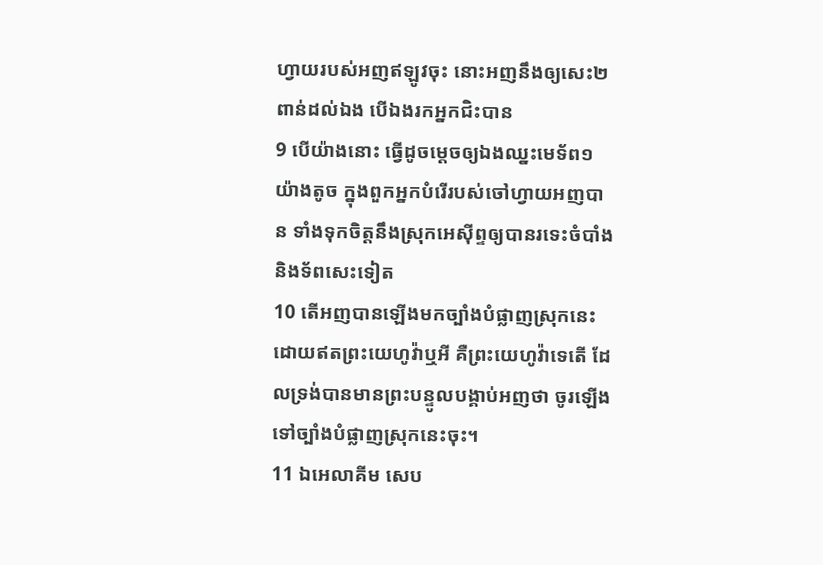ហ្វាយរបស់អញឥឡូវចុះ នោះអញនឹងឲ្យសេះ២ពាន់ដល់ឯង បើឯងរកអ្នកជិះបាន
9 បើយ៉ាងនោះ ធ្វើដូចម្តេចឲ្យឯងឈ្នះមេទ័ព១យ៉ាងតូច ក្នុងពួកអ្នកបំរើរបស់ចៅហ្វាយអញបាន ទាំងទុកចិត្តនឹងស្រុកអេស៊ីព្ទឲ្យបានរទេះចំបាំង និងទ័ពសេះទៀត
10 តើអញបានឡើងមកច្បាំងបំផ្លាញស្រុកនេះ ដោយឥតព្រះយេហូវ៉ាឬអី គឺព្រះយេហូវ៉ាទេតើ ដែលទ្រង់បានមានព្រះបន្ទូលបង្គាប់អញថា ចូរឡើងទៅច្បាំងបំផ្លាញស្រុកនេះចុះ។
11 ឯអេលាគីម សេប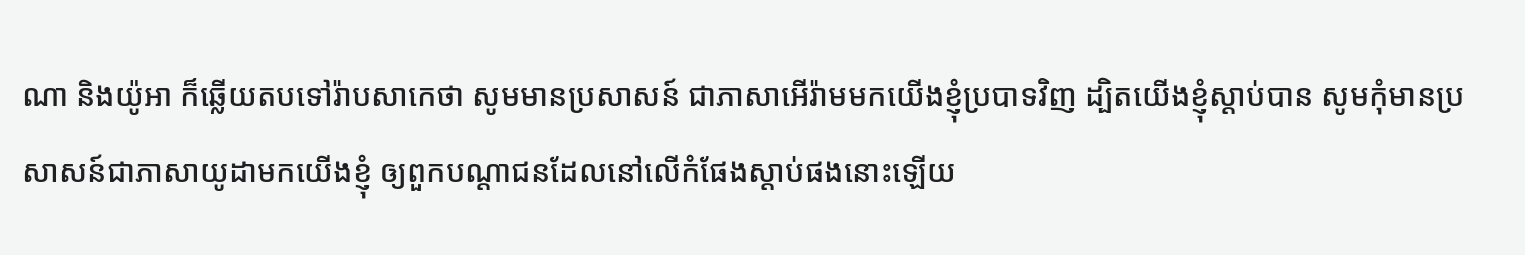ណា និងយ៉ូអា ក៏ឆ្លើយតបទៅរ៉ាបសាកេថា សូមមានប្រសាសន៍ ជាភាសាអើរ៉ាមមកយើងខ្ញុំប្របាទវិញ ដ្បិតយើងខ្ញុំស្តាប់បាន សូមកុំមានប្រសាសន៍ជាភាសាយូដាមកយើងខ្ញុំ ឲ្យពួកបណ្តាជនដែលនៅលើកំផែងស្តាប់ផងនោះឡើយ